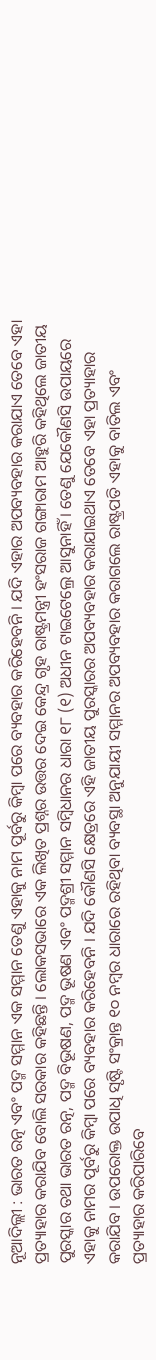ନୂଆଦିଲ୍ଲୀ : ଭାରତ ରତ୍ନ ଏବଂ ପଦ୍ମ ସମ୍ମାନ ଏକ ସମ୍ମାନ ତେଣୁ ଏହାକୁ ନାମ ପୂର୍ବରୁ କିମ୍ବା ପରେ ବ୍ୟବହାର କରିହେବନି । ଯଦି ଏହାର ଅପବ୍ୟବହାର କରାଯାଏ ତେବେ ଏହା ପ୍ରତ୍ୟାହାର କରାଯିବ ବୋଲି ସରକାର କହିଛନ୍ତି । ଲୋକସଭାରେ ଏକ ଲିଖିତ ପ୍ରଶ୍ନର ଉତ୍ତର ଦେଇ କେନ୍ଦ୍ର ଗୃହ ରାଷ୍ଟ୍ରମନ୍ତ୍ରୀ ହଂସରାଜ ଗଙ୍ଗାରାମ ଆହୁରି କହିଥିଲେ ଜାତୀୟ ପୁରସ୍କାର ତଥା ଭାରତ ରତ୍ନ, ପଦ୍ମ ବିଭୂଷଣ, ପଦ୍ମ ଭୂଷଣ ଏବଂ ପଦ୍ମଶ୍ରୀ ସମ୍ମାନ ସମ୍ବିଧାନର ଧାରା ୧୮ (୧) ଅଧୀନ ଟାଇଟେଲ୍ରେ ଆସୁନାହିଁ । ତେଣୁ ଯେକୌଣସି ଉପାୟରେ ଏହାକୁ ନାମର ପୂର୍ବରୁ କିମ୍ବା ପରେ ବ୍ୟବହାର କରିହେବନି । ଯଦି କୌଣସି କ୍ଷେତ୍ରରେ ଏହି ଜାତୀୟ ପୁରସ୍କାରର ଅପବ୍ୟବହାର କରାଯାଇଥାଏ ତେବେ ଏହା ପ୍ରତ୍ୟାହାର କରାଯିବ । ଉପରୋକ୍ତ ଉପାଧି ସୃଷ୍ଟି ସଂକ୍ରାନ୍ତ ୧୦ ନମ୍ବର ଧାରାରେ ରହିଥିବା ବ୍ୟବସ୍ଥା ଅନୁଯାୟୀ ସମ୍ମାନର ଅପବ୍ୟବହାର କରାଗଲେ ରାଷ୍ଟ୍ରପତି ଏହାକୁ ବାତିଲ ଏବଂ ପ୍ରତ୍ୟାହାର କରିପାରିବେ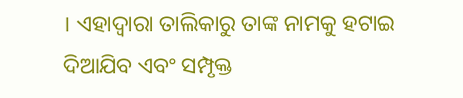। ଏହାଦ୍ୱାରା ତାଲିକାରୁ ତାଙ୍କ ନାମକୁ ହଟାଇ ଦିଆଯିବ ଏବଂ ସମ୍ପୃକ୍ତ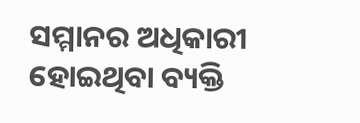ସମ୍ମାନର ଅଧିକାରୀ ହୋଇଥିବା ବ୍ୟକ୍ତି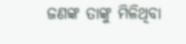ଜଣଙ୍କ ତାଙ୍କୁ ମିଳିଥିବା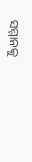ସମ୍ମାନକୁ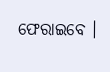ଫେରାଇବେ ।